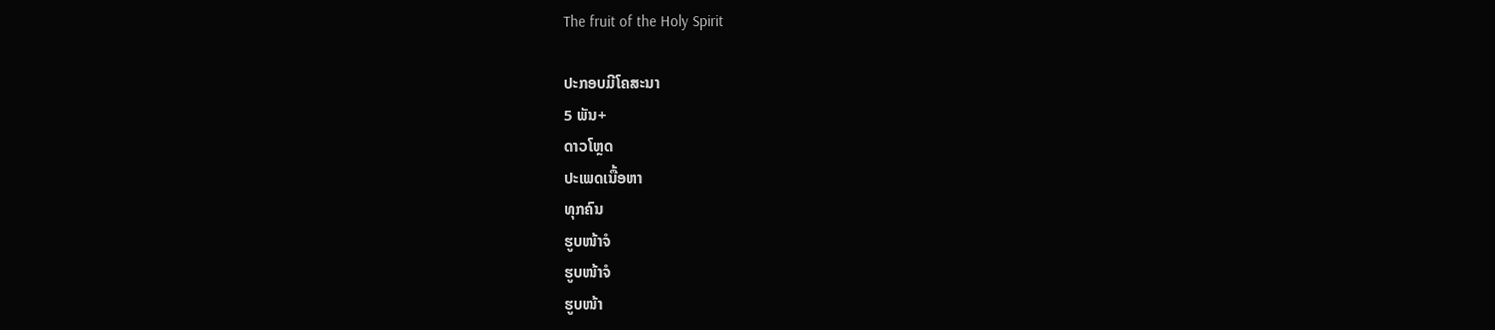The fruit of the Holy Spirit

ປະກອບມີໂຄສະນາ
5 ພັນ+
ດາວໂຫຼດ
ປະເພດເນື້ອຫາ
ທຸກຄົນ
ຮູບໜ້າຈໍ
ຮູບໜ້າຈໍ
ຮູບໜ້າ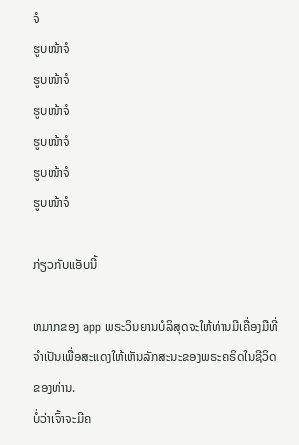ຈໍ
ຮູບໜ້າຈໍ
ຮູບໜ້າຈໍ
ຮູບໜ້າຈໍ
ຮູບໜ້າຈໍ
ຮູບໜ້າຈໍ
ຮູບໜ້າຈໍ

ກ່ຽວກັບແອັບນີ້

ຫມາກຂອງ app ພຣະວິນຍານບໍລິສຸດຈະໃຫ້ທ່ານມີເຄື່ອງມືທີ່ຈໍາເປັນເພື່ອສະແດງໃຫ້ເຫັນລັກສະນະຂອງພຣະຄຣິດໃນຊີວິດຂອງທ່ານ.
ບໍ່ວ່າເຈົ້າຈະມີຄ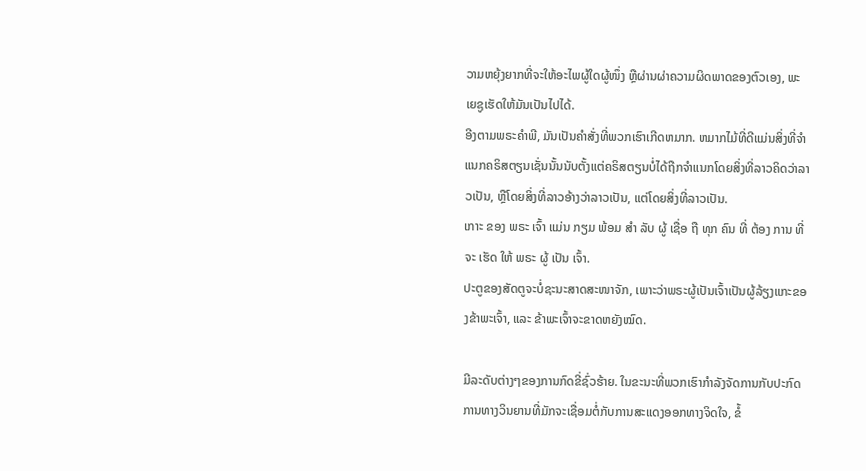ວາມຫຍຸ້ງຍາກທີ່ຈະໃຫ້ອະໄພຜູ້ໃດຜູ້ໜຶ່ງ ຫຼືຜ່ານຜ່າຄວາມຜິດພາດຂອງຕົວເອງ, ພະເຍຊູເຮັດໃຫ້ມັນເປັນໄປໄດ້.
ອີງຕາມພຣະຄໍາພີ, ມັນເປັນຄໍາສັ່ງທີ່ພວກເຮົາເກີດຫມາກ. ຫມາກໄມ້ທີ່ດີແມ່ນສິ່ງທີ່ຈໍາແນກຄຣິສຕຽນເຊັ່ນນັ້ນນັບຕັ້ງແຕ່ຄຣິສຕຽນບໍ່ໄດ້ຖືກຈໍາແນກໂດຍສິ່ງທີ່ລາວຄິດວ່າລາວເປັນ, ຫຼືໂດຍສິ່ງທີ່ລາວອ້າງວ່າລາວເປັນ, ແຕ່ໂດຍສິ່ງທີ່ລາວເປັນ.
ເກາະ ຂອງ ພຣະ ເຈົ້າ ແມ່ນ ກຽມ ພ້ອມ ສໍາ ລັບ ຜູ້ ເຊື່ອ ຖື ທຸກ ຄົນ ທີ່ ຕ້ອງ ການ ທີ່ ຈະ ເຮັດ ໃຫ້ ພຣະ ຜູ້ ເປັນ ເຈົ້າ.
ປະຕູຂອງສັດຕູຈະບໍ່ຊະນະສາດສະໜາຈັກ, ເພາະວ່າພຣະຜູ້ເປັນເຈົ້າເປັນຜູ້ລ້ຽງແກະຂອງຂ້າພະເຈົ້າ, ແລະ ຂ້າພະເຈົ້າຈະຂາດຫຍັງໝົດ.

ມີລະດັບຕ່າງໆຂອງການກົດຂີ່ຊົ່ວຮ້າຍ. ໃນຂະນະທີ່ພວກເຮົາກໍາລັງຈັດການກັບປະກົດການທາງວິນຍານທີ່ມັກຈະເຊື່ອມຕໍ່ກັບການສະແດງອອກທາງຈິດໃຈ, ຂໍ້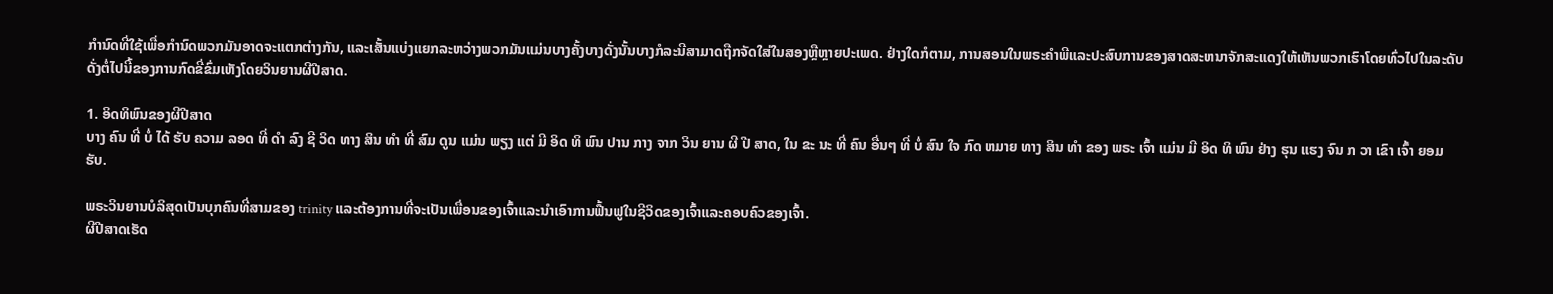ກໍານົດທີ່ໃຊ້ເພື່ອກໍານົດພວກມັນອາດຈະແຕກຕ່າງກັນ, ແລະເສັ້ນແບ່ງແຍກລະຫວ່າງພວກມັນແມ່ນບາງຄັ້ງບາງດັ່ງນັ້ນບາງກໍລະນີສາມາດຖືກຈັດໃສ່ໃນສອງຫຼືຫຼາຍປະເພດ. ຢ່າງໃດກໍຕາມ, ການສອນໃນພຣະຄໍາພີແລະປະສົບການຂອງສາດສະຫນາຈັກສະແດງໃຫ້ເຫັນພວກເຮົາໂດຍທົ່ວໄປໃນລະດັບດັ່ງຕໍ່ໄປນີ້ຂອງການກົດຂີ່ຂົ່ມເຫັງໂດຍວິນຍານຜີປີສາດ.

1. ອິດທິພົນຂອງຜີປີສາດ
ບາງ ຄົນ ທີ່ ບໍ່ ໄດ້ ຮັບ ຄວາມ ລອດ ທີ່ ດໍາ ລົງ ຊີ ວິດ ທາງ ສິນ ທໍາ ທີ່ ສົມ ດູນ ແມ່ນ ພຽງ ແຕ່ ມີ ອິດ ທິ ພົນ ປານ ກາງ ຈາກ ວິນ ຍານ ຜີ ປີ ສາດ, ໃນ ຂະ ນະ ທີ່ ຄົນ ອື່ນໆ ທີ່ ບໍ່ ສົນ ໃຈ ກົດ ຫມາຍ ທາງ ສິນ ທໍາ ຂອງ ພຣະ ເຈົ້າ ແມ່ນ ມີ ອິດ ທິ ພົນ ຢ່າງ ຮຸນ ແຮງ ຈົນ ກ ວາ ເຂົາ ເຈົ້າ ຍອມ ຮັບ.

ພຣະວິນຍານບໍລິສຸດເປັນບຸກຄົນທີ່ສາມຂອງ trinity ແລະຕ້ອງການທີ່ຈະເປັນເພື່ອນຂອງເຈົ້າແລະນໍາເອົາການຟື້ນຟູໃນຊີວິດຂອງເຈົ້າແລະຄອບຄົວຂອງເຈົ້າ.
ຜີປີສາດເຮັດ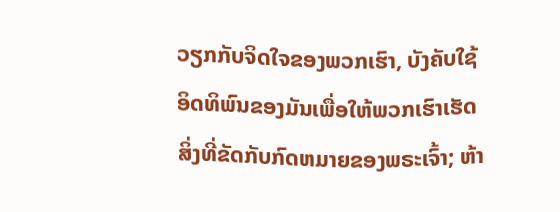ວຽກກັບຈິດໃຈຂອງພວກເຮົາ, ບັງຄັບໃຊ້ອິດທິພົນຂອງມັນເພື່ອໃຫ້ພວກເຮົາເຮັດສິ່ງທີ່ຂັດກັບກົດຫມາຍຂອງພຣະເຈົ້າ; ຫ້າ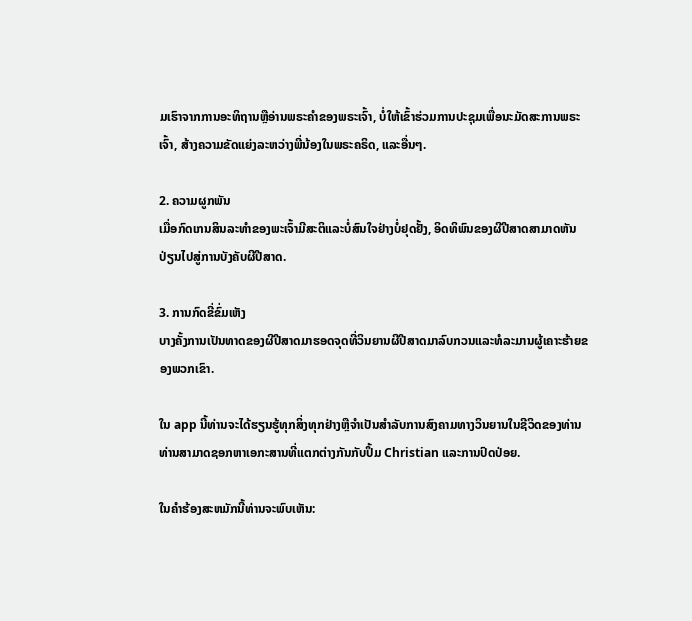ມເຮົາຈາກການອະທິຖານຫຼືອ່ານພຣະຄໍາຂອງພຣະເຈົ້າ, ບໍ່ໃຫ້ເຂົ້າຮ່ວມການປະຊຸມເພື່ອນະມັດສະການພຣະເຈົ້າ, ສ້າງຄວາມຂັດແຍ່ງລະຫວ່າງພີ່ນ້ອງໃນພຣະຄຣິດ, ແລະອື່ນໆ.

2. ຄວາມຜູກພັນ
ເມື່ອກົດເກນສິນລະທຳຂອງພະເຈົ້າມີສະຕິແລະບໍ່ສົນໃຈຢ່າງບໍ່ຢຸດຢັ້ງ, ອິດທິພົນຂອງຜີປີສາດສາມາດຫັນປ່ຽນໄປສູ່ການບັງຄັບຜີປີສາດ.

3. ການກົດຂີ່ຂົ່ມເຫັງ
ບາງຄັ້ງການເປັນທາດຂອງຜີປີສາດມາຮອດຈຸດທີ່ວິນຍານຜີປີສາດມາລົບກວນແລະທໍລະມານຜູ້ເຄາະຮ້າຍຂອງພວກເຂົາ.

ໃນ app ນີ້ທ່ານຈະໄດ້ຮຽນຮູ້ທຸກສິ່ງທຸກຢ່າງຫຼືຈໍາເປັນສໍາລັບການສົງຄາມທາງວິນຍານໃນຊີວິດຂອງທ່ານ
ທ່ານສາມາດຊອກຫາເອກະສານທີ່ແຕກຕ່າງກັນກັບປຶ້ມ Christian ແລະການປົດປ່ອຍ.

ໃນຄໍາຮ້ອງສະຫມັກນີ້ທ່ານຈະພົບເຫັນ: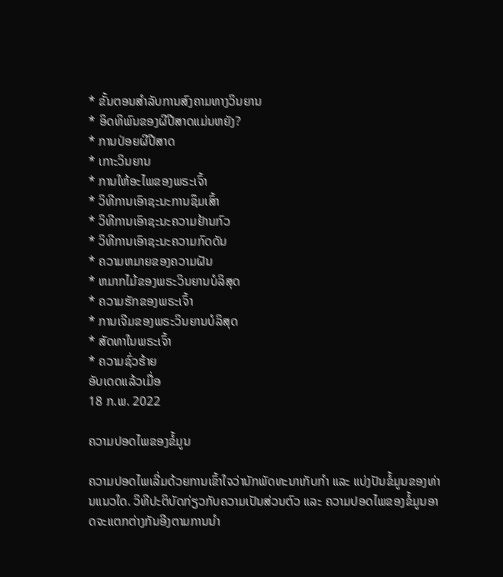* ຂັ້ນຕອນສໍາລັບການສົງຄາມທາງວິນຍານ
* ອິດທິພົນຂອງຜີປີສາດແມ່ນຫຍັງ?
* ການປ່ອຍຜີປີສາດ
* ເກາະວິນຍານ
* ການໃຫ້ອະໄພຂອງພຣະເຈົ້າ
* ວິທີການເອົາຊະນະການຊຶມເສົ້າ
* ວິທີການເອົາຊະນະຄວາມຢ້ານກົວ
* ວິທີການເອົາຊະນະຄວາມກົດດັນ
* ຄວາມຫມາຍຂອງຄວາມຝັນ
* ຫມາກໄມ້ຂອງພຣະວິນຍານບໍລິສຸດ
* ຄວາມຮັກຂອງພຣະເຈົ້າ
* ການເຈີມຂອງພຣະວິນຍານບໍລິສຸດ
* ສັດທາໃນພຣະເຈົ້າ
* ຄວາມຊົ່ວຮ້າຍ
ອັບເດດແລ້ວເມື່ອ
18 ກ.ພ. 2022

ຄວາມປອດໄພຂອງຂໍ້ມູນ

ຄວາມປອດໄພເລີ່ມດ້ວຍການເຂົ້າໃຈວ່ານັກພັດທະນາເກັບກຳ ແລະ ແບ່ງປັນຂໍ້ມູນຂອງທ່ານແນວໃດ. ວິທີປະຕິບັດກ່ຽວກັບຄວາມເປັນສ່ວນຕົວ ແລະ ຄວາມປອດໄພຂອງຂໍ້ມູນອາດຈະແຕກຕ່າງກັນອີງຕາມການນຳ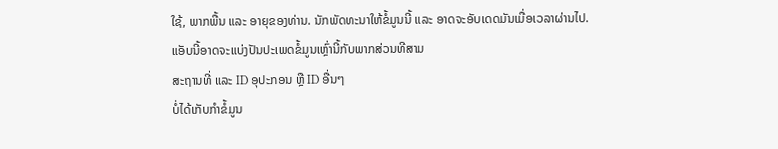ໃຊ້, ພາກພື້ນ ແລະ ອາຍຸຂອງທ່ານ. ນັກພັດທະນາໃຫ້ຂໍ້ມູນນີ້ ແລະ ອາດຈະອັບເດດມັນເມື່ອເວລາຜ່ານໄປ.
ແອັບນີ້ອາດຈະແບ່ງປັນປະເພດຂໍ້ມູນເຫຼົ່ານີ້ກັບພາກສ່ວນທີສາມ
ສະຖານທີ່ ແລະ ID ອຸປະກອນ ຫຼື ID ອື່ນໆ
ບໍ່ໄດ້ເກັບກຳຂໍ້ມູນ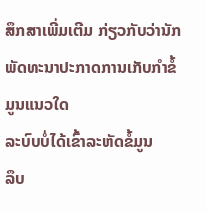ສຶກສາເພີ່ມເຕີມ ກ່ຽວກັບວ່ານັກພັດທະນາປະກາດການເກັບກຳຂໍ້ມູນແນວໃດ
ລະບົບບໍ່ໄດ້ເຂົ້າລະຫັດຂໍ້ມູນ
ລຶບ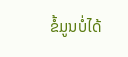ຂໍ້ມູນບໍ່ໄດ້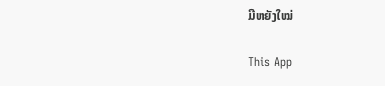ມີຫຍັງໃໝ່

This App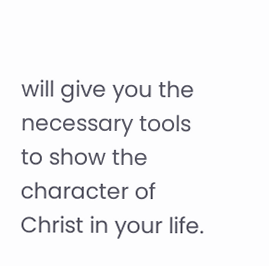will give you the necessary tools to show the character of Christ in your life.